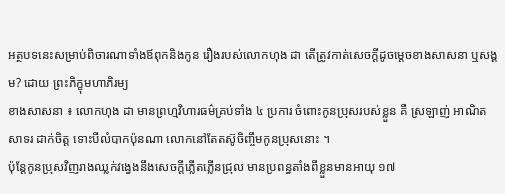អត្ថបទនេះសម្រាប់ពិចារណាទាំងឪពុកនិងកូន រឿងរបស់លោកហុង ដា តើត្រូវកាត់សេចក្តីដូចម្តេចខាងសាសនា ឬសង្គម? ដោយ ព្រះភិក្ខុមហាភិរម្យ
ខាងសាសនា ៖ លោកហុង ដា មានព្រហ្មវិហារធម៌គ្រប់ទាំង ៤ ប្រការ ចំពោះកូនប្រុសរបស់ខ្លួន គឺ ស្រឡាញ់ អាណិត សាទរ ដាក់ចិត្ត ទោះបីលំបាកប៉ុនណា លោកនៅតែតស៊ូចិញ្ចឹមកូនប្រុសនោះ ។
ប៉ុន្តែកូនប្រុសវិញរាងឈ្លក់វង្វេងនឹងសេចក្តីភ្លើតភ្លើនជ្រុល មានប្រពន្ធតាំងពីខ្លួនមានអាយុ ១៧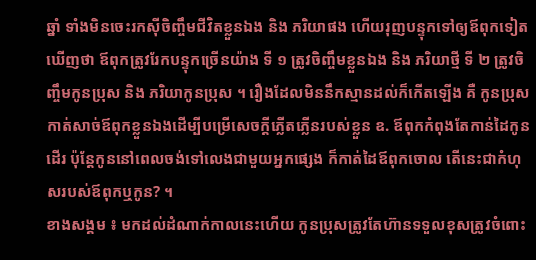ឆ្នាំ ទាំងមិនចេះរកស៊ីចិញ្ចឹមជីវិតខ្លួនឯង និង ភរិយាផង ហើយរុញបន្ទុកទៅឲ្យឪពុកទៀត ឃើញថា ឪពុកត្រូវរែកបន្ទុកច្រើនយ៉ាង ទី ១ ត្រូវចិញ្ចឹមខ្លួនឯង និង ភរិយាថ្មី ទី ២ ត្រូវចិញ្ចឹមកូនប្រុស និង ភរិយាកូនប្រុស ។ រឿងដែលមិននឹកស្មានដល់ក៏កើតឡើង គឺ កូនប្រុសកាត់សាច់ឪពុកខ្លួនឯងដើម្បីបម្រើសេចក្តីភ្លើតភ្លើនរបស់ខ្លួន ឧ. ឪពុកកំពុងតែកាន់ដៃកូនដើរ ប៉ុន្តែកូននៅពេលចង់ទៅលេងជាមួយអ្នកផ្សេង ក៏កាត់ដៃឪពុកចោល តើនេះជាកំហុសរបស់ឪពុកឬកូន? ។
ខាងសង្គម ៖ មកដល់ដំណាក់កាលនេះហើយ កូនប្រុសត្រូវតែហ៊ានទទួលខុសត្រូវចំពោះ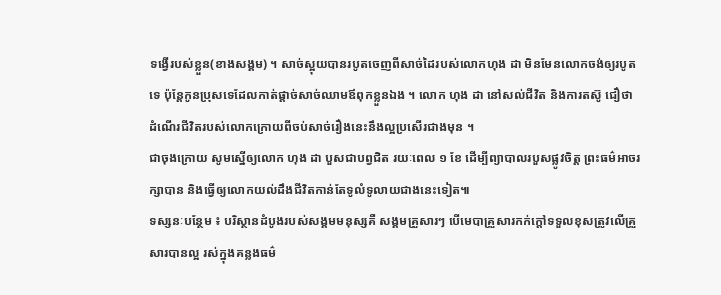ទង្វើរបស់ខ្លួន(ខាងសង្គម) ។ សាច់ស្អុយបានរបូតចេញពីសាច់ដៃរបស់លោកហុង ដា មិនមែនលោកចង់ឲ្យរបូតទេ ប៉ុន្តែកូនប្រុសទេដែលកាត់ផ្តាច់សាច់ឈាមឪពុកខ្លួនឯង ។ លោក ហុង ដា នៅសល់ជីវិត និងការតស៊ូ ជឿថា ដំណើរជីវិតរបស់លោកក្រោយពីចប់សាច់រឿងនេះនឹងល្អប្រសើរជាងមុន ។
ជាចុងក្រោយ សូមស្នើឲ្យលោក ហុង ដា បួសជាបព្វជិត រយៈពេល ១ ខែ ដើម្បីព្យាបាលរបួសផ្លូវចិត្ត ព្រះធម៌អាចរក្សាបាន និងធ្វើឲ្យលោកយល់ដឹងជីវិតកាន់តែទូលំទូលាយជាងនេះទៀត៕
ទស្សនៈបន្ថែម ៖ បរិស្ថានដំបូងរបស់សង្គមមនុស្សគឺ សង្គមគ្រួសារៗ បើមេបាគ្រួសារកក់ក្ដៅទទួលខុសត្រូវលើគ្រួសារបានល្អ រស់ក្នុងគន្លងធម៌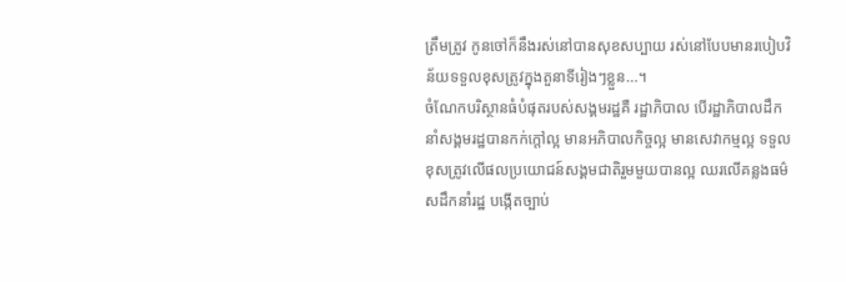ត្រឹមត្រូវ កូនចៅក៏នឹងរស់នៅបានសុខសប្បាយ រស់នៅបែបមានរបៀបវិន័យទទួលខុសត្រូវក្នុងតួនាទីរៀងៗខ្លួន...។
ចំណែកបរិស្ថានធំបំផុតរបស់សង្គមរដ្ឋគឺ រដ្ឋាភិបាល បើរដ្ឋាភិបាលដឹកនាំសង្គមរដ្ឋបានកក់ក្ដៅល្អ មានអភិបាលកិច្ចល្អ មានសេវាកម្មល្អ ទទួលខុសត្រូវលើផលប្រយោជន៍សង្គមជាតិរួមមួយបានល្អ ឈរលើគន្លងធម៌សដឹកនាំរដ្ឋ បង្កើតច្បាប់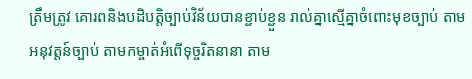ត្រឹមត្រូវ គោរពនិងបដិបត្តិច្បាប់វិន័យបានខ្ជាប់ខ្ជួន រាល់គ្នាស្មើគ្នាចំពោះមុខច្បាប់ តាមអនុវត្តន៍ច្បាប់ តាមកម្ចាត់អំពើទុច្ចរិតនានា តាម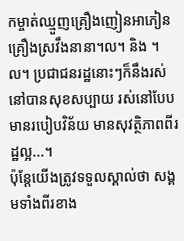កម្ចាត់ឈ្មួញគ្រឿងញៀនអាភៀនគ្រឿងស្រវឹងនានា។ល។ និង ។ល។ ប្រជាជនរដ្ឋនោះៗក៏នឹងរស់នៅបានសុខសប្បាយ រស់នៅបែបមានរបៀបវិន័យ មានសុវត្ថិភាពពីរដ្ឋល្អ...។
ប៉ុន្តែយើងត្រូវទទួលស្គាល់ថា សង្គមទាំងពីរខាង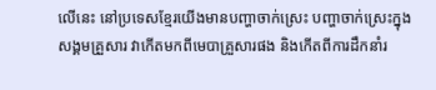លើនេះ នៅប្រទេសខ្មែរយើងមានបញ្ហាចាក់ស្រេះ បញ្ហាចាក់ស្រេះក្នុងសង្គមគ្រួសារ វាកើតមកពីមេបាគ្រួសារផង និងកើតពីការដឹកនាំរ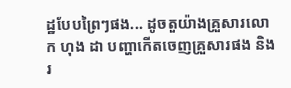ដ្ឋបែបព្រៃៗផង... ដូចតួយ៉ាងគ្រួសារលោក ហុង ដា បញ្ហាកើតចេញគ្រួសារផង និង រ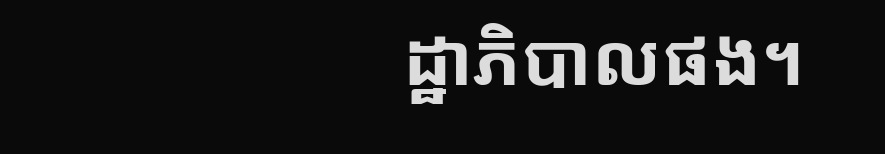ដ្ឋាភិបាលផង។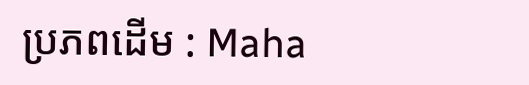ប្រភពដើម : Maha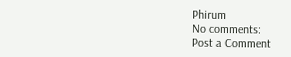Phirum
No comments:
Post a Comment